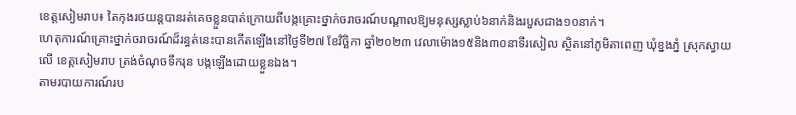ខេត្តសៀមរាប៖ តៃកុងរថយន្តបានរត់គេចខ្លួនបាត់ក្រោយពីបង្កគ្រោះថ្នាក់ចរាចរណ៍បណ្ដាលឱ្យមនុស្សស្លាប់៦នាក់និងរបួសជាង១០នាក់។
ហេតុការណ៍គ្រោះថ្នាក់ចរាចរណ៍ដ៏រន្ធត់នេះបានកើតឡើងនៅថ្ងៃទី២៧ ខែវិច្ឆិកា ឆ្នាំ២០២៣ វេលាម៉ោង១៥និង៣០នាទីរសៀល ស្ថិតនៅភូមិតាពេញ ឃុំខ្នងភ្នំ ស្រុកស្វាយលើ ខេត្តសៀមរាប ត្រង់ចំណុចទឹករុន បង្កឡើងដោយខ្លួនឯង។
តាមរបាយការណ៍រប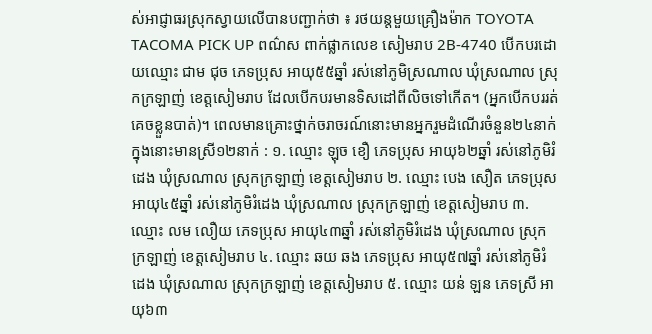ស់អាជ្ញាធរស្រុកស្វាយលើបានបញ្ជាក់ថា ៖ រថយន្តមួយគ្រឿងម៉ាក TOYOTA TACOMA PICK UP ពណ៌ស ពាក់ផ្លាកលេខ សៀមរាប 2B-4740 បើកបរដោយឈ្មោះ ជាម ជុច ភេទប្រុស អាយុ៥៥ឆ្នាំ រស់នៅភូមិស្រណាល ឃុំស្រណាល ស្រុកក្រឡាញ់ ខេត្តសៀមរាប ដែលបើកបរមានទិសដៅពីលិចទៅកើត។ (អ្នកបើកបររត់គេចខ្លួនបាត់)។ ពេលមានគ្រោះថ្នាក់ចរាចរណ៍នោះមានអ្នករួមដំណើរចំនួន២៤នាក់ ក្នុងនោះមានស្រី១២នាក់ : ១. ឈ្មោះ ឡុច ខឿ ភេទប្រុស អាយុ៦២ឆ្នាំ រស់នៅភូមិរំដេង ឃុំស្រណាល ស្រុកក្រឡាញ់ ខេត្តសៀមរាប ២. ឈ្មោះ បេង សឿត ភេទប្រុស អាយុ៤៥ឆ្នាំ រស់នៅភូមិរំដេង ឃុំស្រណាល ស្រុកក្រឡាញ់ ខេត្តសៀមរាប ៣. ឈ្មោះ លម លឿយ ភេទប្រុស អាយុ៤៣ឆ្នាំ រស់នៅភូមិរំដេង ឃុំស្រណាល ស្រុកក្រឡាញ់ ខេត្តសៀមរាប ៤. ឈ្មោះ ឆយ ឆង ភេទប្រុស អាយុ៥៧ឆ្នាំ រស់នៅភូមិរំដេង ឃុំស្រណាល ស្រុកក្រឡាញ់ ខេត្តសៀមរាប ៥. ឈ្មោះ យន់ ឡន ភេទស្រី អាយុ៦៣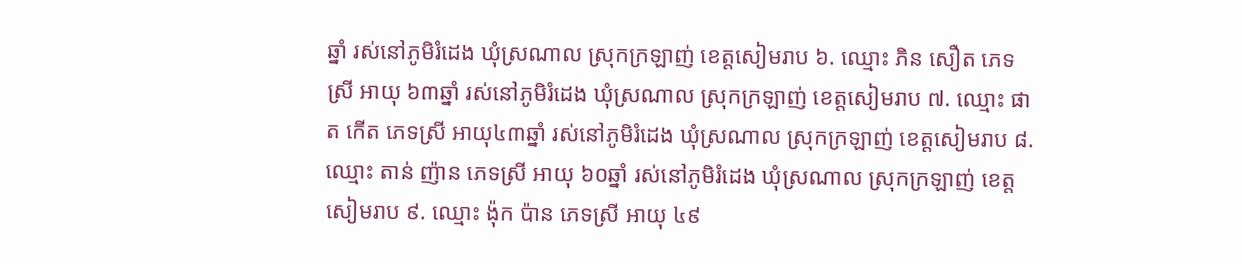ឆ្នាំ រស់នៅភូមិរំដេង ឃុំស្រណាល ស្រុកក្រឡាញ់ ខេត្តសៀមរាប ៦. ឈ្មោះ ភិន សឿត ភេទស្រី អាយុ ៦៣ឆ្នាំ រស់នៅភូមិរំដេង ឃុំស្រណាល ស្រុកក្រឡាញ់ ខេត្តសៀមរាប ៧. ឈ្មោះ ផាត កើត ភេទស្រី អាយុ៤៣ឆ្នាំ រស់នៅភូមិរំដេង ឃុំស្រណាល ស្រុកក្រឡាញ់ ខេត្តសៀមរាប ៨. ឈ្មោះ តាន់ ញ៉ាន ភេទស្រី អាយុ ៦០ឆ្នាំ រស់នៅភូមិរំដេង ឃុំស្រណាល ស្រុកក្រឡាញ់ ខេត្តសៀមរាប ៩. ឈ្មោះ ង៉ុក ប៉ាន ភេទស្រី អាយុ ៤៩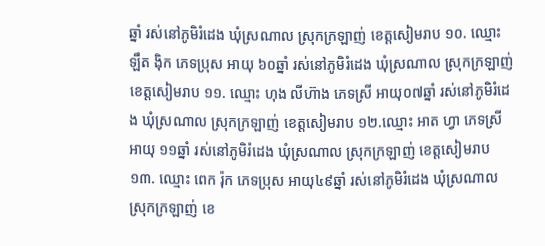ឆ្នាំ រស់នៅភូមិរំដេង ឃុំស្រណាល ស្រុកក្រឡាញ់ ខេត្តសៀមរាប ១០. ឈ្មោះ ឡឹត ងុិក ភេទប្រុស អាយុ ៦០ឆ្នាំ រស់នៅភូមិរំដេង ឃុំស្រណាល ស្រុកក្រឡាញ់ ខេត្តសៀមរាប ១១. ឈ្មោះ ហុង លីហ៊ាង ភេទស្រី អាយុ០៧ឆ្នាំ រស់នៅភូមិរំដេង ឃុំស្រណាល ស្រុកក្រឡាញ់ ខេត្តសៀមរាប ១២.ឈ្មោះ អាត ហ្វា ភេទស្រី អាយុ ១១ឆ្នាំ រស់នៅភូមិរំដេង ឃុំស្រណាល ស្រុកក្រឡាញ់ ខេត្តសៀមរាប ១៣. ឈ្មោះ ពេក រ៉ុក ភេទប្រុស អាយុ៤៩ឆ្នាំ រស់នៅភូមិរំដេង ឃុំស្រណាល ស្រុកក្រឡាញ់ ខេ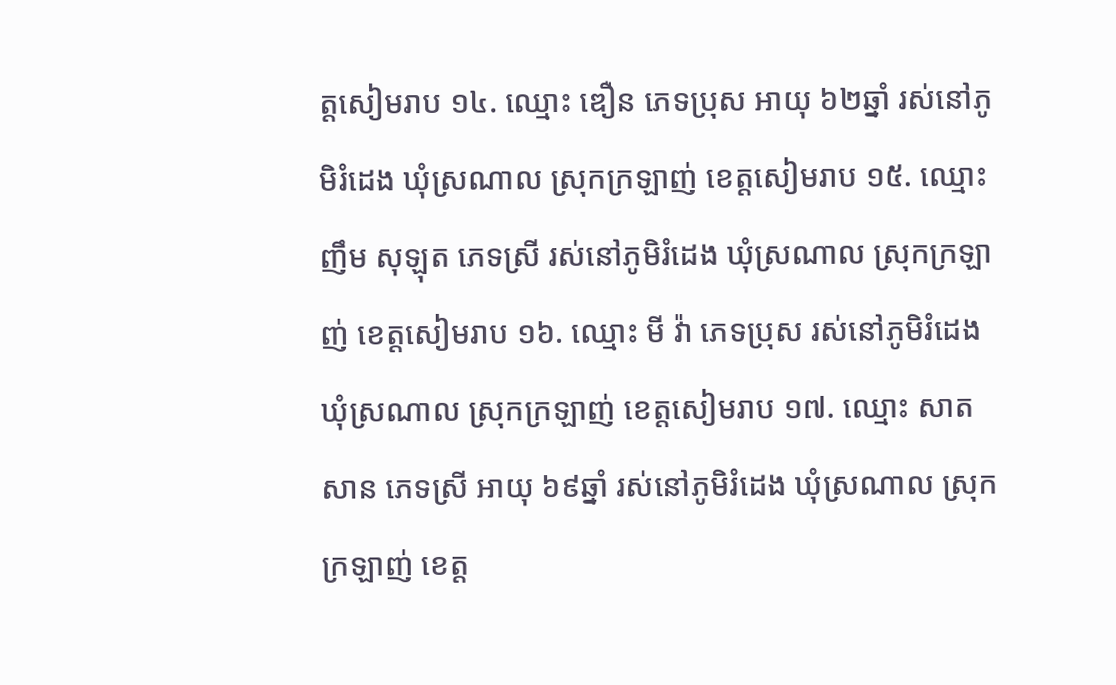ត្តសៀមរាប ១៤. ឈ្មោះ ឌឿន ភេទប្រុស អាយុ ៦២ឆ្នាំ រស់នៅភូមិរំដេង ឃុំស្រណាល ស្រុកក្រឡាញ់ ខេត្តសៀមរាប ១៥. ឈ្មោះ ញឹម សុឡុត ភេទស្រី រស់នៅភូមិរំដេង ឃុំស្រណាល ស្រុកក្រឡាញ់ ខេត្តសៀមរាប ១៦. ឈ្មោះ មី វ៉ា ភេទប្រុស រស់នៅភូមិរំដេង ឃុំស្រណាល ស្រុកក្រឡាញ់ ខេត្តសៀមរាប ១៧. ឈ្មោះ សាត សាន ភេទស្រី អាយុ ៦៩ឆ្នាំ រស់នៅភូមិរំដេង ឃុំស្រណាល ស្រុកក្រឡាញ់ ខេត្ត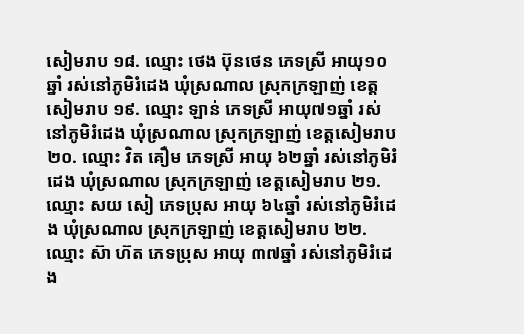សៀមរាប ១៨. ឈ្មោះ ថេង ប៊ុនថេន ភេទស្រី អាយុ១០ឆ្នាំ រស់នៅភូមិរំដេង ឃុំស្រណាល ស្រុកក្រឡាញ់ ខេត្តសៀមរាប ១៩. ឈ្មោះ ឡាន់ ភេទស្រី អាយុ៧១ឆ្នាំ រស់នៅភូមិរំដេង ឃុំស្រណាល ស្រុកក្រឡាញ់ ខេត្តសៀមរាប ២០. ឈ្មោះ វិត គឿម ភេទស្រី អាយុ ៦២ឆ្នាំ រស់នៅភូមិរំដេង ឃុំស្រណាល ស្រុកក្រឡាញ់ ខេត្តសៀមរាប ២១. ឈ្មោះ សយ សៀ ភេទប្រុស អាយុ ៦៤ឆ្នាំ រស់នៅភូមិរំដេង ឃុំស្រណាល ស្រុកក្រឡាញ់ ខេត្តសៀមរាប ២២. ឈ្មោះ ស៊ា ហ៊ត ភេទប្រុស អាយុ ៣៧ឆ្នាំ រស់នៅភូមិរំដេង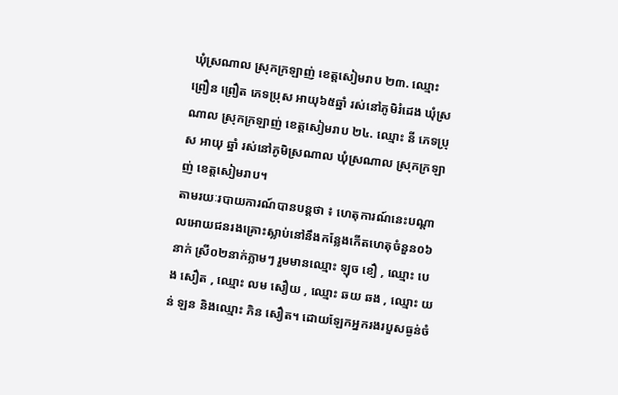ឃុំស្រណាល ស្រុកក្រឡាញ់ ខេត្តសៀមរាប ២៣. ឈ្មោះ ព្រឿន ព្រឿត ភេទប្រុស អាយុ៦៥ឆ្នាំ រស់នៅភូមិរំដេង ឃុំស្រណាល ស្រុកក្រឡាញ់ ខេត្តសៀមរាប ២៤. ឈ្មោះ នី ភេទប្រុស អាយុ ឆ្នាំ រស់នៅភូមិស្រណាល ឃុំស្រណាល ស្រុកក្រឡាញ់ ខេត្តសៀមរាប។
តាមរយៈរបាយការណ៍បានបន្តថា ៖ ហេតុការណ៍នេះបណ្តាលអោយជនរងគ្រោះស្លាប់នៅនឹងកន្លែងកើតហេតុចំនួន០៦នាក់ ស្រី០២នាក់ភ្លាមៗ រួមមានឈ្មោះ ឡុច ខឿ , ឈ្មោះ បេង សឿត , ឈ្មោះ លម សឿយ , ឈ្មោះ ឆយ ឆង , ឈ្មោះ យន់ ឡន និងឈ្មោះ ភិន សឿត។ ដោយឡែកអ្នករងរបួសធ្ងន់ចំ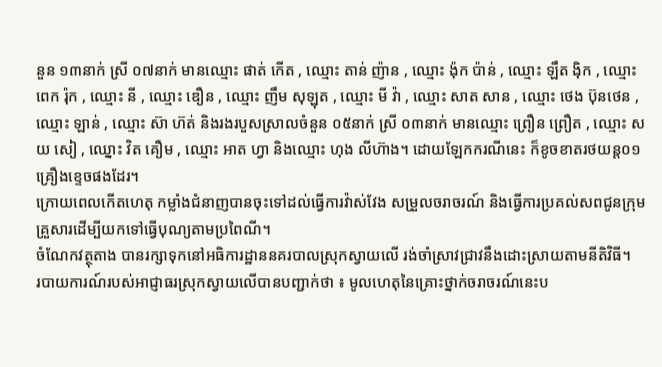នួន ១៣នាក់ ស្រី ០៧នាក់ មានឈ្មោះ ផាត់ កើត , ឈ្មោះ តាន់ ញ៉ាន , ឈ្មោះ ង៉ុក ប៉ាន់ , ឈ្មោះ ឡឹត ងុិក , ឈ្មោះ ពេក រ៉ុក , ឈ្មោះ នី , ឈ្មោះ ឌឿន , ឈ្មោះ ញឹម សុឡុត , ឈ្មោះ មី វ៉ា , ឈ្មោះ សាត សាន , ឈ្មោះ ថេង ប៊ុនថេន , ឈ្មោះ ឡាន់ , ឈ្មោះ ស៊ា ហ៊ត់ និងរងរបួសស្រាលចំនួន ០៥នាក់ ស្រី ០៣នាក់ មានឈ្មោះ ព្រឿន ព្រឿត , ឈ្មោះ សយ សៀ , ឈ្នោះ វិត គឿម , ឈ្មោះ អាត ហ្វា និងឈ្មោះ ហុង លីហ៊ាង។ ដោយឡែកករណីនេះ ក៏ខូចខាតរថយន្ត០១គ្រឿងខ្ទេចផងដែរ។
ក្រោយពេលកើតហេតុ កម្លាំងជំនាញបានចុះទៅដល់ធ្វើការវ៉ាស់វែង សម្រួលចរាចរណ៍ និងធ្វើការប្រគល់សពជូនក្រុមគ្រួសារដើម្បីយកទៅធ្វើបុណ្យតាមប្រពៃណី។
ចំណែកវត្ថុតាង បានរក្សាទុកនៅអធិការដ្ឋាននគរបាលស្រុកស្វាយលើ រង់ចាំស្រាវជ្រាវនឹងដោះស្រាយតាមនីតិវិធី។
របាយការណ៍របស់អាជ្ញាធរស្រុកស្វាយលើបានបញ្ជាក់ថា ៖ មូលហេតុនៃគ្រោះថ្នាក់ចរាចរណ៍នេះប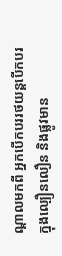ណ្តាលមកពី អ្នកបើកបររថយន្តបើកបរក្នុងល្បឿនលឿន និងផ្លូវមាន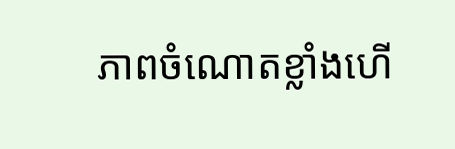ភាពចំណោតខ្លាំងហើ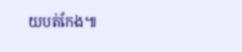យបត់កែង៕